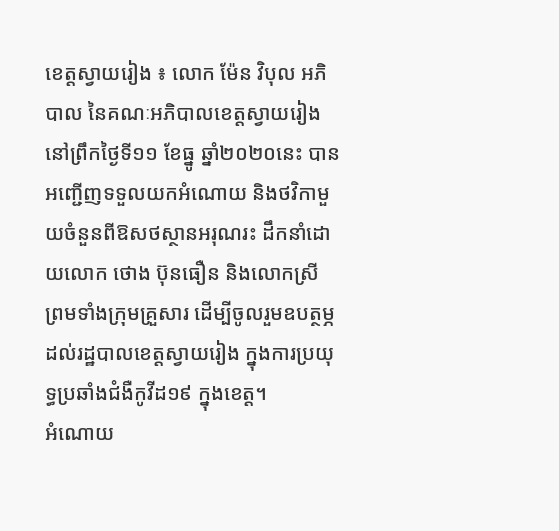ខេត្តស្វាយរៀង ៖ លោក ម៉ែន វិបុល អភិបាល នៃគណៈអភិបាលខេត្តស្វាយរៀង នៅព្រឹកថ្ងៃទី១១ ខែធ្នូ ឆ្នាំ២០២០នេះ បានអញ្ជើញទទួលយកអំណោយ និងថវិកាមួយចំនួនពីឱសថស្ថានអរុណរះ ដឹកនាំដោយលោក ថោង ប៊ុនធឿន និងលោកស្រី ព្រមទាំងក្រុមគ្រួសារ ដើម្បីចូលរួមឧបត្ថម្ភដល់រដ្ឋបាលខេត្តស្វាយរៀង ក្នុងការប្រយុទ្ធប្រឆាំងជំងឺកូវីដ១៩ ក្នុងខេត្ត។
អំណោយ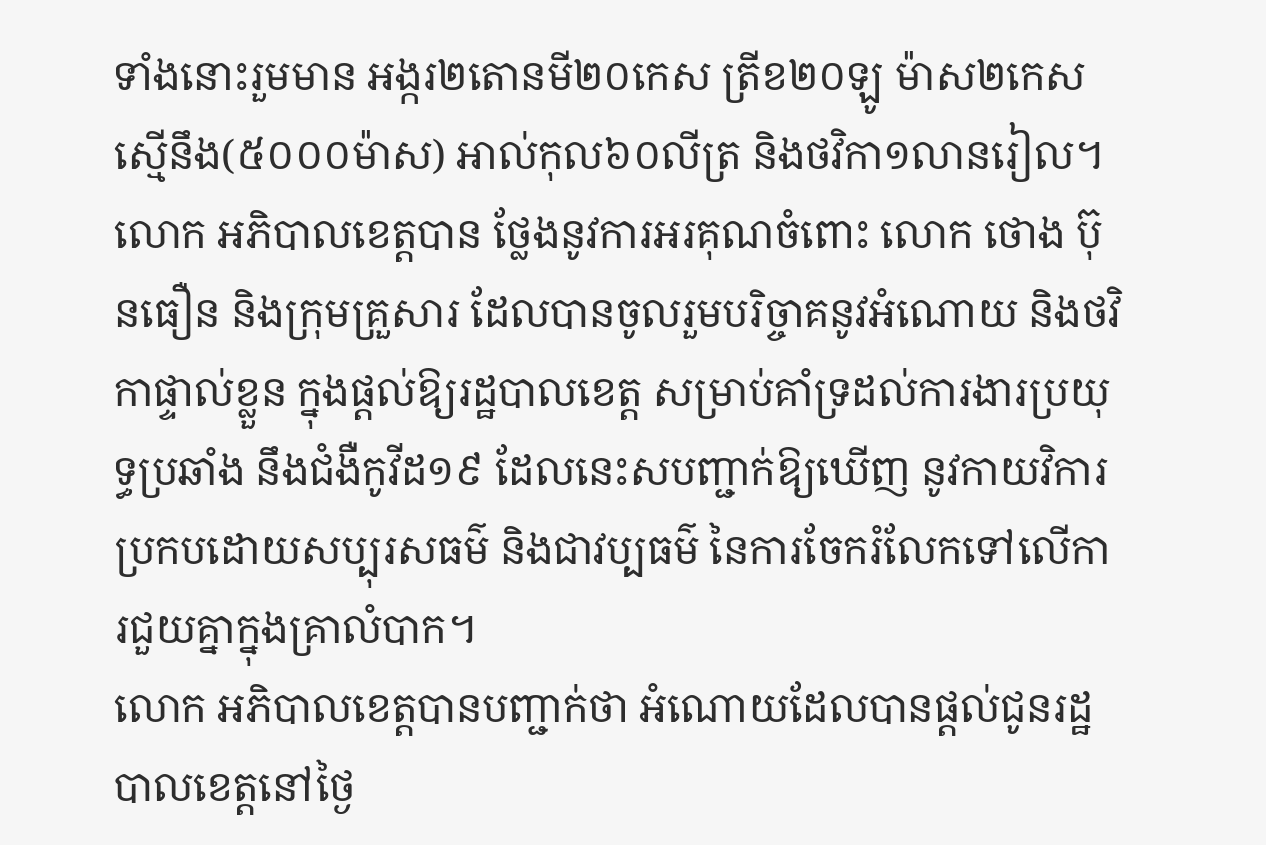ទាំងនោះរួមមាន អង្ករ២តោនមី២០កេស ត្រីខ២០ឡូ ម៉ាស២កេស ស្មើនឹង(៥០០០ម៉ាស) អាល់កុល៦០លីត្រ និងថវិកា១លានរៀល។
លោក អភិបាលខេត្តបាន ថ្លែងនូវការអរគុណចំពោះ លោក ថោង ប៊ុនធឿន និងក្រុមគ្រួសារ ដែលបានចូលរួមបរិច្ចាគនូវអំណោយ និងថវិកាផ្ទាល់ខ្លួន ក្នុងផ្តល់ឱ្យរដ្ឋបាលខេត្ត សម្រាប់គាំទ្រដល់ការងារប្រយុទ្ធប្រឆាំង នឹងជំងឺកូវីដ១៩ ដែលនេះសបញ្ជាក់ឱ្យឃើញ នូវកាយវិការប្រកបដោយសប្បុរសធម៌ និងជាវប្បធម៌ នៃការចែករំលែកទៅលេីការជួយគ្នាក្នុងគ្រាលំបាក។
លោក អភិបាលខេត្តបានបញ្ជាក់ថា អំណោយដែលបានផ្ដល់ជូនរដ្ឋបាលខេត្តនៅថ្ងៃ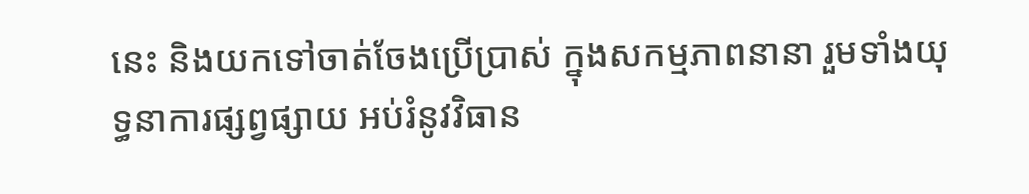នេះ និងយកទៅចាត់ចែងប្រើប្រាស់ ក្នុងសកម្មភាពនានា រួមទាំងយុទ្ធនាការផ្សព្វផ្សាយ អប់រំនូវវិធាន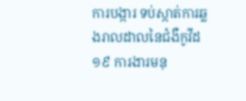ការបង្ការ ទប់ស្កាត់ការឆ្លងរាលដាលនៃជំងឺកូវីដ១៩ ការងារមនុ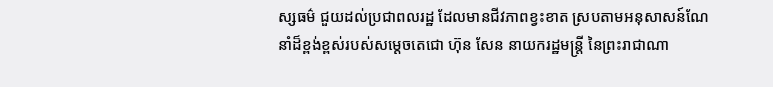ស្សធម៌ ជួយដល់ប្រជាពលរដ្ឋ ដែលមានជីវភាពខ្វះខាត ស្របតាមអនុសាសន៍ណែនាំដ៏ខ្ពង់ខ្ពស់របស់សម្ដេចតេជោ ហ៊ុន សែន នាយករដ្ឋមន្ត្រី នៃព្រះរាជាណា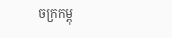ចក្រកម្ពុ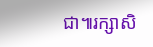ជា៕រក្សាសិ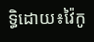ទ្ធិដោយ៖វ៉ៃកូ